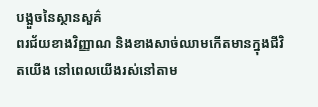បង្អួចនៃស្ថានសួគ៌
ពរជ័យខាងវិញ្ញាណ និងខាងសាច់ឈាមកើតមានក្នុងជីវិតយើង នៅពេលយើងរស់នៅតាម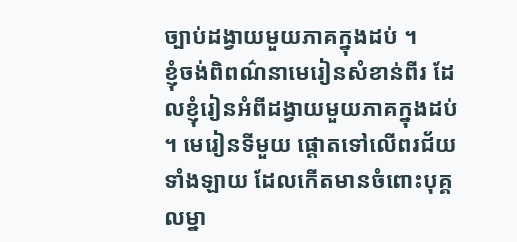ច្បាប់ដង្វាយមួយភាគក្នុងដប់ ។
ខ្ញុំចង់ពិពណ៌នាមេរៀនសំខាន់ពីរ ដែលខ្ញុំរៀនអំពីដង្វាយមួយភាគក្នុងដប់ ។ មេរៀនទីមួយ ផ្ដោតទៅលើពរជ័យទាំងឡាយ ដែលកើតមានចំពោះបុគ្គលម្នា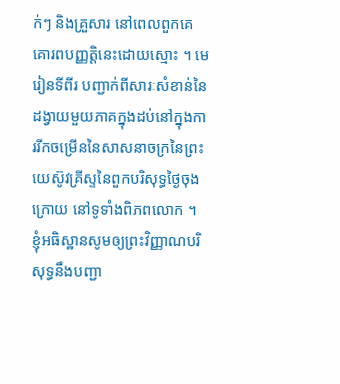ក់ៗ និងគ្រួសារ នៅពេលពួកគេគោរពបញ្ញត្តិនេះដោយស្មោះ ។ មេរៀនទីពីរ បញ្ជាក់ពីសារៈសំខាន់នៃដង្វាយមួយភាគក្នុងដប់នៅក្នុងការរីកចម្រើននៃសាសនាចក្រនៃព្រះយេស៊ូវគ្រីស្ទនៃពួកបរិសុទ្ធថ្ងៃចុងក្រោយ នៅទូទាំងពិភពលោក ។ ខ្ញុំអធិស្ឋានសូមឲ្យព្រះវិញ្ញាណបរិសុទ្ធនឹងបញ្ជា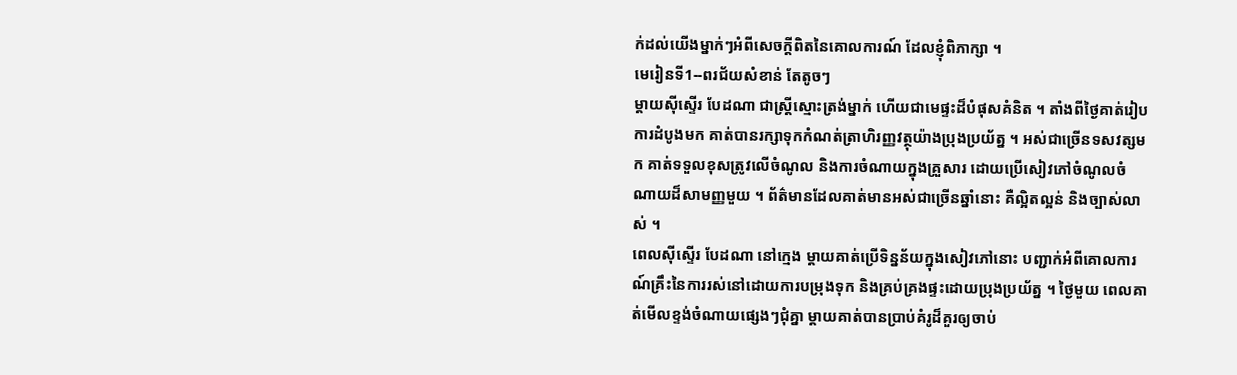ក់ដល់យើងម្នាក់ៗអំពីសេចក្ដីពិតនៃគោលការណ៍ ដែលខ្ញុំពិភាក្សា ។
មេរៀនទី1--ពរជ័យសំខាន់ តែតូចៗ
ម្ដាយស៊ីស្ទើរ បែដណា ជាស្ដ្រីស្មោះត្រង់ម្នាក់ ហើយជាមេផ្ទះដ៏បំផុសគំនិត ។ តាំងពីថ្ងៃគាត់រៀបការដំបូងមក គាត់បានរក្សាទុកកំណត់ត្រាហិរញ្ញវត្ថុយ៉ាងប្រុងប្រយ័ត្ន ។ អស់ជាច្រើនទសវត្សមក គាត់ទទួលខុសត្រូវលើចំណូល និងការចំណាយក្នុងគ្រួសារ ដោយប្រើសៀវភៅចំណូលចំណាយដ៏សាមញ្ញមួយ ។ ព័ត៌មានដែលគាត់មានអស់ជាច្រើនឆ្នាំនោះ គឺល្អិតល្អន់ និងច្បាស់លាស់ ។
ពេលស៊ីស្ទើរ បែដណា នៅក្មេង ម្ដាយគាត់ប្រើទិន្នន័យក្នុងសៀវភៅនោះ បញ្ជាក់អំពីគោលការណ៍គ្រឹះនៃការរស់នៅដោយការបម្រុងទុក និងគ្រប់គ្រងផ្ទះដោយប្រុងប្រយ័ត្ន ។ ថ្ងៃមួយ ពេលគាត់មើលខ្ទង់ចំណាយផ្សេងៗជុំគ្នា ម្ដាយគាត់បានប្រាប់គំរូដ៏គួរឲ្យចាប់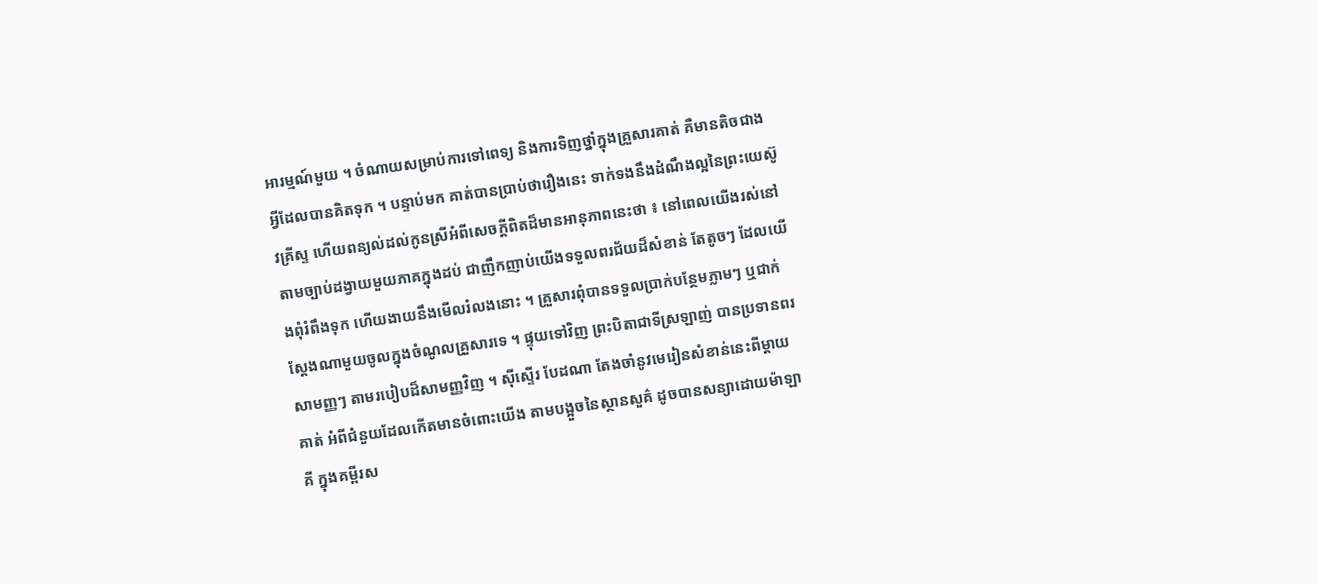អារម្មណ៍មួយ ។ ចំណាយសម្រាប់ការទៅពេទ្យ និងការទិញថ្នាំក្នុងគ្រួសារគាត់ គឺមានតិចជាងអ្វីដែលបានគិតទុក ។ បន្ទាប់មក គាត់បានប្រាប់ថារឿងនេះ ទាក់ទងនឹងដំណឹងល្អនៃព្រះយេស៊ូវគ្រីស្ទ ហើយពន្យល់ដល់កូនស្រីអំពីសេចក្ដីពិតដ៏មានអានុភាពនេះថា ៖ នៅពេលយើងរស់នៅតាមច្បាប់ដង្វាយមួយភាគក្នុងដប់ ជាញឹកញាប់យើងទទួលពរជ័យដ៏សំខាន់ តែតូចៗ ដែលយើងពុំរំពឹងទុក ហើយងាយនឹងមើលរំលងនោះ ។ គ្រួសារពុំបានទទួលប្រាក់បន្ថែមភ្លាមៗ ឬជាក់ស្ដែងណាមួយចូលក្នុងចំណូលគ្រួសារទេ ។ ផ្ទុយទៅវិញ ព្រះបិតាជាទីស្រឡាញ់ បានប្រទានពរសាមញ្ញៗ តាមរបៀបដ៏សាមញ្ញវិញ ។ ស៊ីស្ទើរ បែដណា តែងចាំនូវមេរៀនសំខាន់នេះពីម្ដាយគាត់ អំពីជំនួយដែលកើតមានចំពោះយើង តាមបង្អួចនៃស្ថានសួគ៌ ដូចបានសន្យាដោយម៉ាឡាគី ក្នុងគម្ពីរស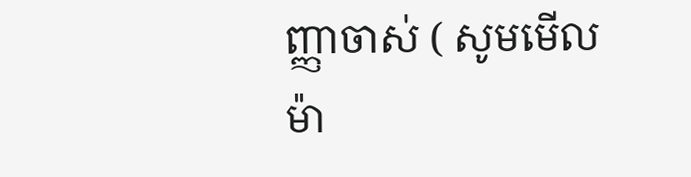ញ្ញាចាស់ ( សូមមើល ម៉ា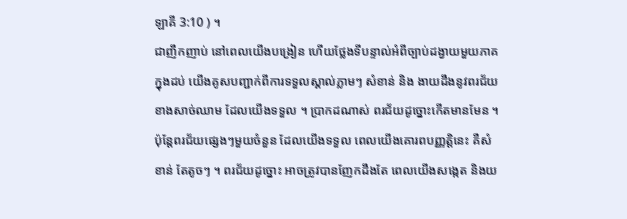ឡាគី 3:10 ) ។
ជាញឹកញាប់ នៅពេលយើងបង្រៀន ហើយថ្លែងទីបន្ទាល់អំពីច្បាប់ដង្វាយមួយភាគក្នុងដប់ យើងគូសបញ្ជាក់ពីការទទួលស្គាល់ភ្លាមៗ សំខាន់ និង ងាយដឹងនូវពរជ័យខាងសាច់ឈាម ដែលយើងទទួល ។ ប្រាកដណាស់ ពរជ័យដូច្នោះកើតមានមែន ។ ប៉ុន្តែពរជ័យផ្សេងៗមួយចំនួន ដែលយើងទទួល ពេលយើងគោរពបញ្ញត្តិនេះ គឺសំខាន់ តែតូចៗ ។ ពរជ័យដូច្នោះ អាចត្រូវបានញែកដឹងតែ ពេលយើងសង្កេត និងយ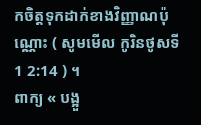កចិត្តទុកដាក់ខាងវិញ្ញាណប៉ុណ្ណោះ ( សូមមើល កូរិនថូសទី 1 2:14 ) ។
ពាក្យ « បង្អួ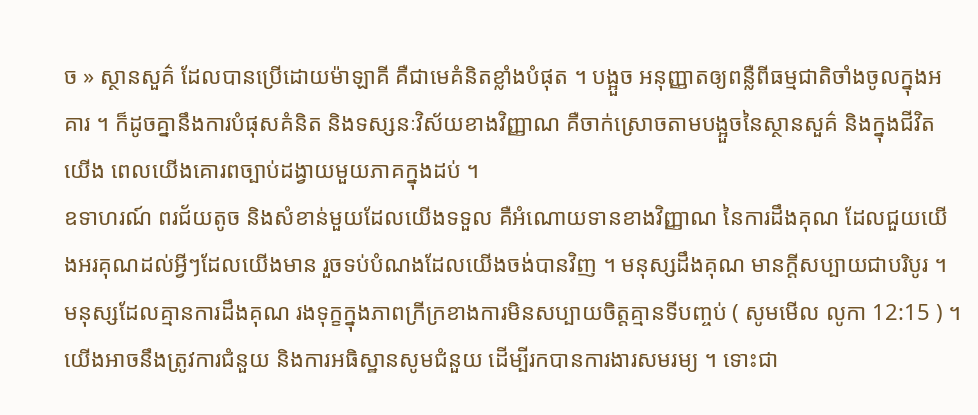ច » ស្ថានសួគ៌ ដែលបានប្រើដោយម៉ាឡាគី គឺជាមេគំនិតខ្លាំងបំផុត ។ បង្អួច អនុញ្ញាតឲ្យពន្លឺពីធម្មជាតិចាំងចូលក្នុងអគារ ។ ក៏ដូចគ្នានឹងការបំផុសគំនិត និងទស្សនៈវិស័យខាងវិញ្ញាណ គឺចាក់ស្រោចតាមបង្អួចនៃស្ថានសួគ៌ និងក្នុងជីវិតយើង ពេលយើងគោរពច្បាប់ដង្វាយមួយភាគក្នុងដប់ ។
ឧទាហរណ៍ ពរជ័យតូច និងសំខាន់មួយដែលយើងទទួល គឺអំណោយទានខាងវិញ្ញាណ នៃការដឹងគុណ ដែលជួយយើងអរគុណដល់អ្វីៗដែលយើងមាន រួចទប់បំណងដែលយើងចង់បានវិញ ។ មនុស្សដឹងគុណ មានក្ដីសប្បាយជាបរិបូរ ។ មនុស្សដែលគ្មានការដឹងគុណ រងទុក្ខក្នុងភាពក្រីក្រខាងការមិនសប្បាយចិត្តគ្មានទីបញ្ចប់ ( សូមមើល លូកា 12:15 ) ។
យើងអាចនឹងត្រូវការជំនួយ និងការអធិស្ឋានសូមជំនួយ ដើម្បីរកបានការងារសមរម្យ ។ ទោះជា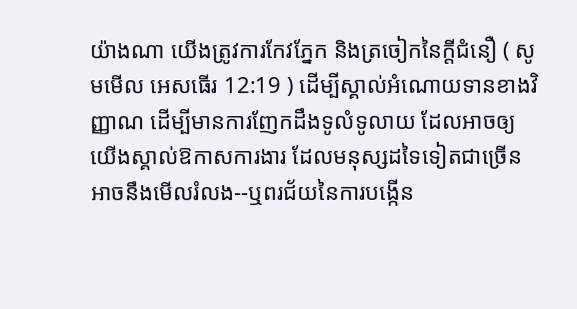យ៉ាងណា យើងត្រូវការកែវភ្នែក និងត្រចៀកនៃក្ដីជំនឿ ( សូមមើល អេសធើរ 12:19 ) ដើម្បីស្គាល់អំណោយទានខាងវិញ្ញាណ ដើម្បីមានការញែកដឹងទូលំទូលាយ ដែលអាចឲ្យយើងស្គាល់ឱកាសការងារ ដែលមនុស្សដទៃទៀតជាច្រើនអាចនឹងមើលរំលង--ឬពរជ័យនៃការបង្កើន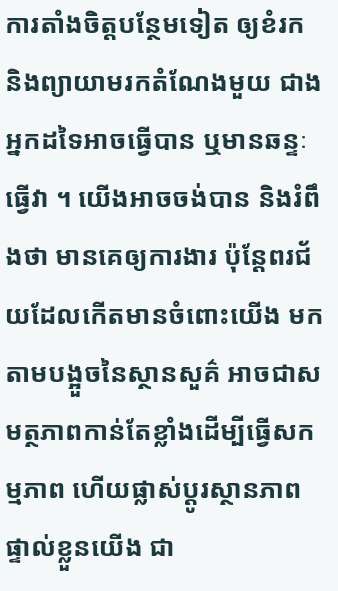ការតាំងចិត្តបន្ថែមទៀត ឲ្យខំរក និងព្យាយាមរកតំណែងមួយ ជាងអ្នកដទៃអាចធ្វើបាន ឬមានឆន្ទៈធ្វើវា ។ យើងអាចចង់បាន និងរំពឹងថា មានគេឲ្យការងារ ប៉ុន្តែពរជ័យដែលកើតមានចំពោះយើង មកតាមបង្អួចនៃស្ថានសួគ៌ អាចជាសមត្ថភាពកាន់តែខ្លាំងដើម្បីធ្វើសកម្មភាព ហើយផ្លាស់ប្ដូរស្ថានភាពផ្ទាល់ខ្លួនយើង ជា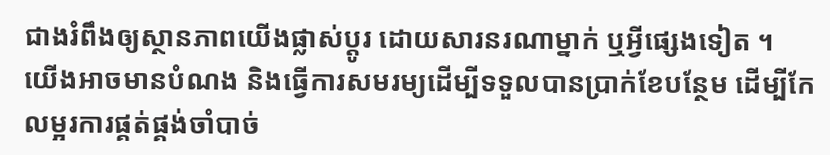ជាងរំពឹងឲ្យស្ថានភាពយើងផ្លាស់ប្ដូរ ដោយសារនរណាម្នាក់ ឬអ្វីផ្សេងទៀត ។
យើងអាចមានបំណង និងធ្វើការសមរម្យដើម្បីទទួលបានប្រាក់ខែបន្ថែម ដើម្បីកែលម្អរការផ្គត់ផ្គង់ចាំបាច់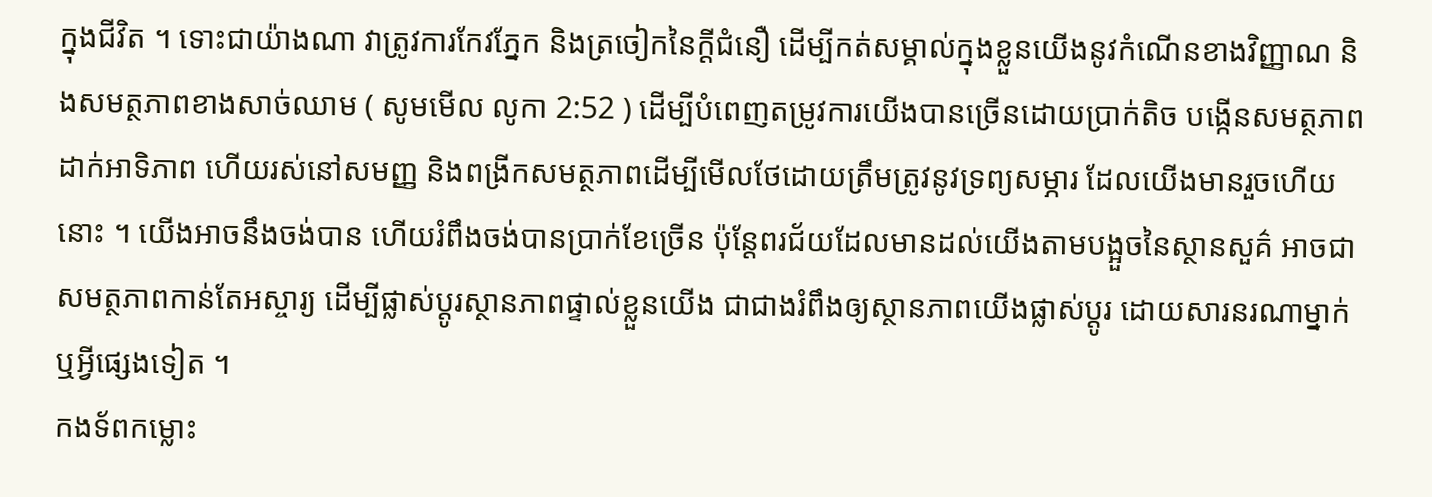ក្នុងជីវិត ។ ទោះជាយ៉ាងណា វាត្រូវការកែវភ្នែក និងត្រចៀកនៃក្ដីជំនឿ ដើម្បីកត់សម្គាល់ក្នុងខ្លួនយើងនូវកំណើនខាងវិញ្ញាណ និងសមត្ថភាពខាងសាច់ឈាម ( សូមមើល លូកា 2:52 ) ដើម្បីបំពេញតម្រូវការយើងបានច្រើនដោយប្រាក់តិច បង្កើនសមត្ថភាព ដាក់អាទិភាព ហើយរស់នៅសមញ្ញ និងពង្រីកសមត្ថភាពដើម្បីមើលថែដោយត្រឹមត្រូវនូវទ្រព្យសម្ភារ ដែលយើងមានរួចហើយនោះ ។ យើងអាចនឹងចង់បាន ហើយរំពឹងចង់បានប្រាក់ខែច្រើន ប៉ុន្តែពរជ័យដែលមានដល់យើងតាមបង្អួចនៃស្ថានសួគ៌ អាចជាសមត្ថភាពកាន់តែអស្ចារ្យ ដើម្បីផ្លាស់ប្ដូរស្ថានភាពផ្ទាល់ខ្លួនយើង ជាជាងរំពឹងឲ្យស្ថានភាពយើងផ្លាស់ប្ដូរ ដោយសារនរណាម្នាក់ ឬអ្វីផ្សេងទៀត ។
កងទ័ពកម្លោះ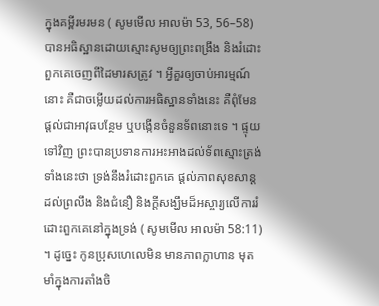ក្នុងគម្ពីរមរមន ( សូមមើល អាលម៉ា 53, 56–58) បានអធិស្ឋានដោយស្មោះសូមឲ្យព្រះពង្រឹង និងរំដោះពួកគេចេញពីដៃមារសត្រូវ ។ អ្វីគួរឲ្យចាប់អារម្មណ៍នោះ គឺជាចម្លើយដល់ការអធិស្ឋានទាំងនេះ គឺពុំមែនផ្ដល់ជាអាវុធបន្ថែម ឬបង្កើនចំនួនទ័ពនោះទេ ។ ផ្ទុយទៅវិញ ព្រះបានប្រទានការអះអាងដល់ទ័ពស្មោះត្រង់ទាំងនេះថា ទ្រង់នឹងរំដោះពួកគេ ផ្ដល់ភាពសុខសាន្ដដល់ព្រលឹង និងជំនឿ និងក្ដីសង្ឃឹមដ៏អស្ចារ្យលើការរំដោះពួកគេនៅក្នុងទ្រង់ ( សូមមើល អាលម៉ា 58:11) ។ ដូច្នេះ កូនប្រុសហេលេមិន មានភាពក្លាហាន មុតមាំក្នុងការតាំងចិ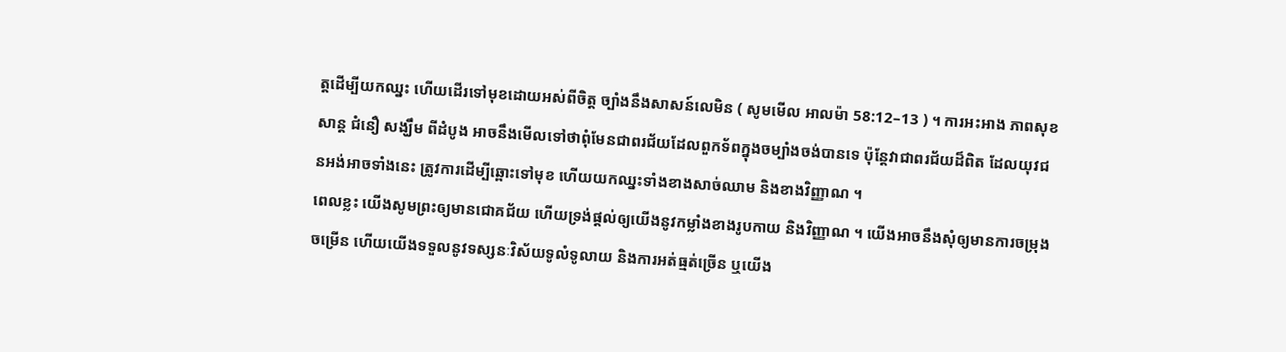ត្តដើម្បីយកឈ្នះ ហើយដើរទៅមុខដោយអស់ពីចិត្ត ច្បាំងនឹងសាសន៍លេមិន ( សូមមើល អាលម៉ា 58:12–13 ) ។ ការអះអាង ភាពសុខសាន្ដ ជំនឿ សង្ឃឹម ពីដំបូង អាចនឹងមើលទៅថាពុំមែនជាពរជ័យដែលពួកទ័ពក្នុងចម្បាំងចង់បានទេ ប៉ុន្ដែវាជាពរជ័យដ៏ពិត ដែលយុវជនអង់អាចទាំងនេះ ត្រូវការដើម្បីឆ្ពោះទៅមុខ ហើយយកឈ្នះទាំងខាងសាច់ឈាម និងខាងវិញ្ញាណ ។
ពេលខ្លះ យើងសូមព្រះឲ្យមានជោគជ័យ ហើយទ្រង់ផ្ដល់ឲ្យយើងនូវកម្លាំងខាងរូបកាយ និងវិញ្ញាណ ។ យើងអាចនឹងសុំឲ្យមានការចម្រុងចម្រើន ហើយយើងទទួលនូវទស្សនៈវិស័យទូលំទូលាយ និងការអត់ធ្មត់ច្រើន ឬយើង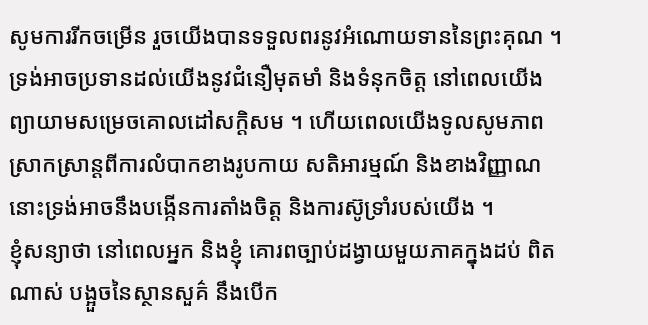សូមការរីកចម្រើន រួចយើងបានទទួលពរនូវអំណោយទាននៃព្រះគុណ ។ ទ្រង់អាចប្រទានដល់យើងនូវជំនឿមុតមាំ និងទំនុកចិត្ត នៅពេលយើងព្យាយាមសម្រេចគោលដៅសក្ដិសម ។ ហើយពេលយើងទូលសូមភាពស្រាកស្រាន្ដពីការលំបាកខាងរូបកាយ សតិអារម្មណ៍ និងខាងវិញ្ញាណ នោះទ្រង់អាចនឹងបង្កើនការតាំងចិត្ត និងការស៊ូទ្រាំរបស់យើង ។
ខ្ញុំសន្យាថា នៅពេលអ្នក និងខ្ញុំ គោរពច្បាប់ដង្វាយមួយភាគក្នុងដប់ ពិតណាស់ បង្អួចនៃស្ថានសួគ៌ នឹងបើក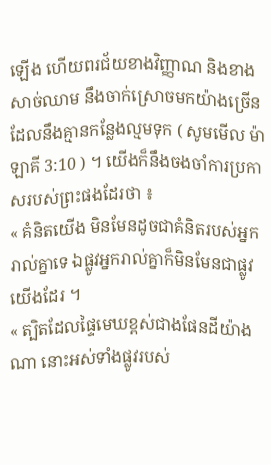ឡើង ហើយពរជ័យខាងវិញ្ញាណ និងខាងសាច់ឈាម នឹងចាក់ស្រោចមកយ៉ាងច្រើន ដែលនឹងគ្មានកន្លែងល្មមទុក ( សូមមើល ម៉ាឡាគី 3:10 ) ។ យើងក៏នឹងចងចាំការប្រកាសរបស់ព្រះផងដែរថា ៖
« គំនិតយើង មិនមែនដូចជាគំនិតរបស់អ្នករាល់គ្នាទេ ឯផ្លូវអ្នករាល់គ្នាក៏មិនមែនជាផ្លូវយើងដែរ ។
« ត្បិតដែលផ្ទៃមេឃខ្ពស់ជាងផែនដីយ៉ាងណា នោះអស់ទាំងផ្លូវរបស់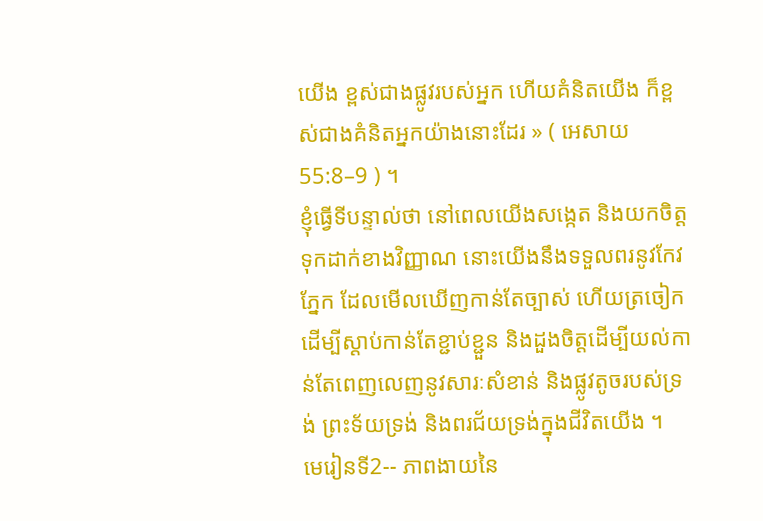យើង ខ្ពស់ជាងផ្លូវរបស់អ្នក ហើយគំនិតយើង ក៏ខ្ពស់ជាងគំនិតអ្នកយ៉ាងនោះដែរ » ( អេសាយ 55:8–9 ) ។
ខ្ញុំធ្វើទីបន្ទាល់ថា នៅពេលយើងសង្កេត និងយកចិត្តទុកដាក់ខាងវិញ្ញាណ នោះយើងនឹងទទួលពរនូវកែវភ្នែក ដែលមើលឃើញកាន់តែច្បាស់ ហើយត្រចៀកដើម្បីស្ដាប់កាន់តែខ្ជាប់ខ្ជួន និងដួងចិត្តដើម្បីយល់កាន់តែពេញលេញនូវសារៈសំខាន់ និងផ្លូវតូចរបស់ទ្រង់ ព្រះទ័យទ្រង់ និងពរជ័យទ្រង់ក្នុងជីវិតយើង ។
មេរៀនទី2-- ភាពងាយនៃ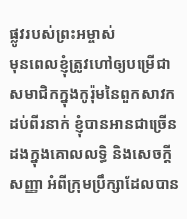ផ្លូវរបស់ព្រះអម្ចាស់
មុនពេលខ្ញុំត្រូវហៅឲ្យបម្រើជាសមាជិកក្នុងកូរ៉ុមនៃពួកសាវកដប់ពីរនាក់ ខ្ញុំបានអានជាច្រើនដងក្នុងគោលលទ្ធិ និងសេចក្ដីសញ្ញា អំពីក្រុមប្រឹក្សាដែលបាន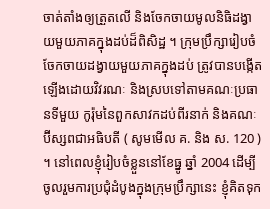ចាត់តាំងឲ្យត្រួតលើ និងចែកចាយមូលនិធិដង្វាយមួយភាគក្នុងដប់ដ៏ពិសិដ្ឋ ។ ក្រុមប្រឹក្សារៀបចំចែកចាយដង្វាយមួយភាគក្នុងដប់ ត្រូវបានបង្កើតឡើងដោយវិវរណៈ និងស្របទៅតាមគណៈប្រធានទីមួយ កូរ៉ុមនៃពួកសាវកដប់ពីរនាក់ និងគណៈប៊ីស្សពជាអធិបតី ( សូមមើល គ. និង ស. 120 ) ។ នៅពេលខ្ញុំរៀបចំខ្លួននៅខែធ្នូ ឆ្នាំ 2004 ដើម្បីចូលរួមការប្រជុំដំបូងក្នុងក្រុមប្រឹក្សានេះ ខ្ញុំគិតទុក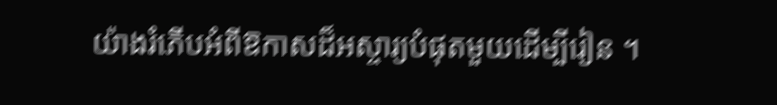យ៉ាងរំភើបអំពីឱកាសដ៏អស្ចារ្យបំផុតមួយដើម្បីរៀន ។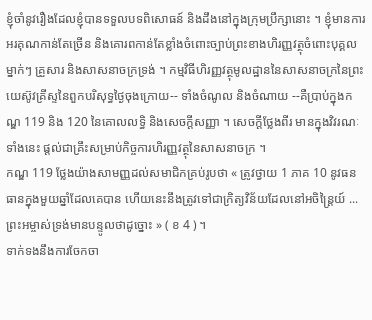ខ្ញុំចាំនូវរឿងដែលខ្ញុំបានទទួលបទពិសោធន៍ និងដឹងនៅក្នុងក្រុមប្រឹក្សានោះ ។ ខ្ញុំមានការអរគុណកាន់តែច្រើន និងគោរពកាន់តែខ្លាំងចំពោះច្បាប់ព្រះខាងហិរញ្ញវត្ថុចំពោះបុគ្គលម្នាក់ៗ គ្រួសារ និងសាសនាចក្រទ្រង់ ។ កម្មវិធីហិរញ្ញវត្ថុមូលដ្ឋាននៃសាសនាចក្រនៃព្រះយេស៊ូវគ្រីស្ទនៃពួកបរិសុទ្ធថ្ងៃចុងក្រោយ-- ទាំងចំណូល និងចំណាយ --គឺប្រាប់ក្នុងកណ្ឌ 119 និង 120 នៃគោលលទ្ធិ និងសេចក្ដីសញ្ញា ។ សេចក្ដីថ្លែងពីរ មានក្នុងវិវរណៈទាំងនេះ ផ្ដល់ជាគ្រឹះសម្រាប់កិច្ចការហិរញ្ញវត្ថុនៃសាសនាចក្រ ។
កណ្ឌ 119 ថ្លែងយ៉ាងសាមញ្ញដល់សមាជិកគ្រប់រូបថា « ត្រូវថ្វាយ 1 ភាគ 10 នូវធនធានក្នុងមួយឆ្នាំដែលគេបាន ហើយនេះនឹងត្រូវទៅជាក្រិត្យវិន័យដែលនៅអចិន្ត្រៃយ៍ ... ព្រះអម្ចាស់ទ្រង់មានបន្ទូលថាដូច្នោះ » ( ខ 4 ) ។
ទាក់ទងនឹងការចែកចា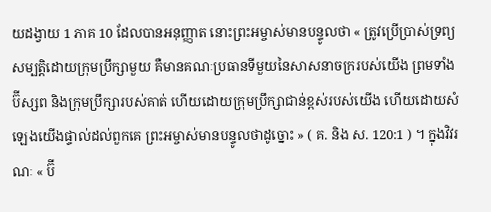យដង្វាយ 1 ភាគ 10 ដែលបានអនុញ្ញាត នោះព្រះអម្ចាស់មានបន្ទូលថា « ត្រូវប្រើប្រាស់ទ្រព្យសម្បត្តិដោយក្រុមប្រឹក្សាមួយ គឺមានគណៈប្រធានទីមួយនៃសាសនាចក្ររបស់យើង ព្រមទាំងប៊ីស្សព និងក្រុមប្រឹក្សារបស់គាត់ ហើយដោយក្រុមប្រឹក្សាជាន់ខ្ពស់របស់យើង ហើយដោយសំឡេងយើងផ្ទាល់ដល់ពួកគេ ព្រះអម្ចាស់មានបន្ទូលថាដូច្នោះ » ( គ. និង ស. 120:1 ) ។ ក្នុងវិវរណៈ « ប៊ី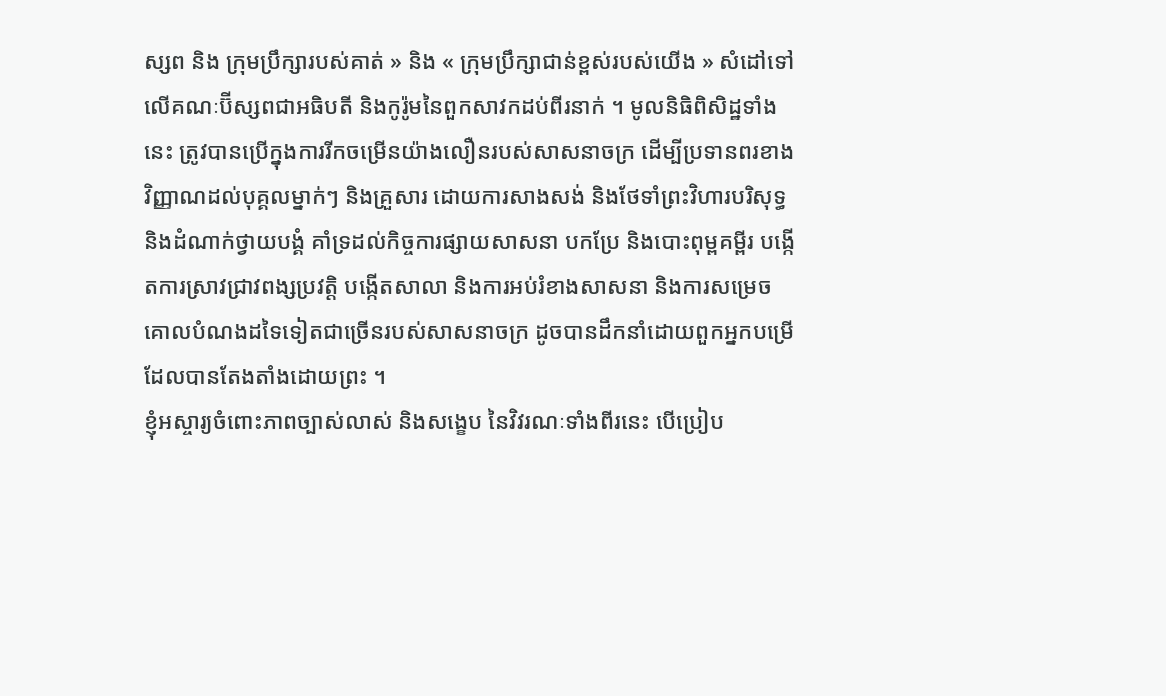ស្សព និង ក្រុមប្រឹក្សារបស់គាត់ » និង « ក្រុមប្រឹក្សាជាន់ខ្ពស់របស់យើង » សំដៅទៅលើគណៈប៊ីស្សពជាអធិបតី និងកូរ៉ូមនៃពួកសាវកដប់ពីរនាក់ ។ មូលនិធិពិសិដ្ឋទាំងនេះ ត្រូវបានប្រើក្នុងការរីកចម្រើនយ៉ាងលឿនរបស់សាសនាចក្រ ដើម្បីប្រទានពរខាងវិញ្ញាណដល់បុគ្គលម្នាក់ៗ និងគ្រួសារ ដោយការសាងសង់ និងថែទាំព្រះវិហារបរិសុទ្ធ និងដំណាក់ថ្វាយបង្គំ គាំទ្រដល់កិច្ចការផ្សាយសាសនា បកប្រែ និងបោះពុម្ពគម្ពីរ បង្កើតការស្រាវជ្រាវពង្សប្រវត្តិ បង្កើតសាលា និងការអប់រំខាងសាសនា និងការសម្រេចគោលបំណងដទៃទៀតជាច្រើនរបស់សាសនាចក្រ ដូចបានដឹកនាំដោយពួកអ្នកបម្រើដែលបានតែងតាំងដោយព្រះ ។
ខ្ញុំអស្ចារ្យចំពោះភាពច្បាស់លាស់ និងសង្ខេប នៃវិវរណៈទាំងពីរនេះ បើប្រៀប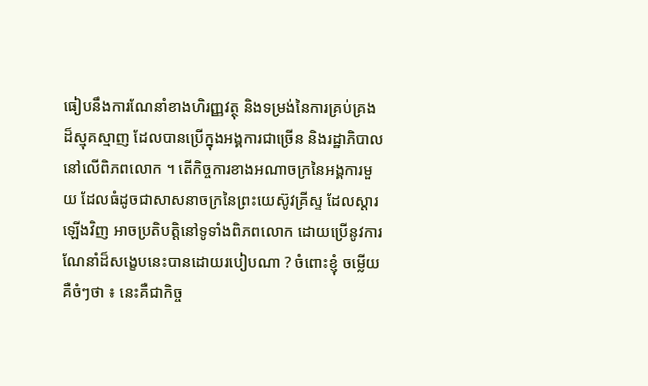ធៀបនឹងការណែនាំខាងហិរញ្ញវត្ថុ និងទម្រង់នៃការគ្រប់គ្រងដ៏ស្មុគស្មាញ ដែលបានប្រើក្នុងអង្គការជាច្រើន និងរដ្ឋាភិបាលនៅលើពិភពលោក ។ តើកិច្ចការខាងអណាចក្រនៃអង្គការមួយ ដែលធំដូចជាសាសនាចក្រនៃព្រះយេស៊ូវគ្រីស្ទ ដែលស្តារឡើងវិញ អាចប្រតិបត្តិនៅទូទាំងពិភពលោក ដោយប្រើនូវការណែនាំដ៏សង្ខេបនេះបានដោយរបៀបណា ? ចំពោះខ្ញុំ ចម្លើយគឺចំៗថា ៖ នេះគឺជាកិច្ច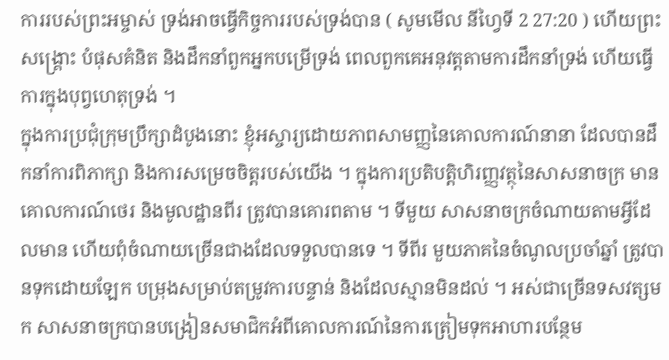ការរបស់ព្រះអម្ចាស់ ទ្រង់អាចធ្វើកិច្ចការរបស់ទ្រង់បាន ( សូមមើល នីហ្វៃទី 2 27:20 ) ហើយព្រះសង្គ្រោះ បំផុសគំនិត និងដឹកនាំពួកអ្នកបម្រើទ្រង់ ពេលពួកគេអនុវត្តតាមការដឹកនាំទ្រង់ ហើយធ្វើការក្នុងបុព្វហេតុទ្រង់ ។
ក្នុងការប្រជុំក្រុមប្រឹក្សាដំបូងនោះ ខ្ញុំអស្ចារ្យដោយភាពសាមញ្ញនៃគោលការណ៍នានា ដែលបានដឹកនាំការពិភាក្សា និងការសម្រេចចិត្តរបស់យើង ។ ក្នុងការប្រតិបត្តិហិរញ្ញវត្ថុនៃសាសនាចក្រ មានគោលការណ៍ថេរ និងមូលដ្ឋានពីរ ត្រូវបានគោរពតាម ។ ទីមួយ សាសនាចក្រចំណាយតាមអ្វីដែលមាន ហើយពុំចំណាយច្រើនជាងដែលទទួលបានទេ ។ ទីពីរ មួយភាគនៃចំណូលប្រចាំឆ្នាំ ត្រូវបានទុកដោយឡែក បម្រុងសម្រាប់តម្រូវការបន្ទាន់ និងដែលស្មានមិនដល់ ។ អស់ជាច្រើនទសវត្សមក សាសនាចក្របានបង្រៀនសមាជិកអំពីគោលការណ៍នៃការត្រៀមទុកអាហារបន្ថែម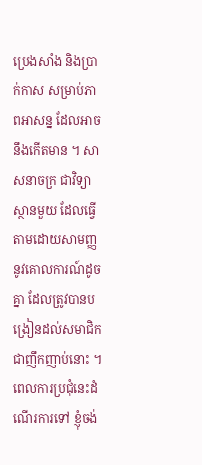ប្រេងសាំង និងប្រាក់កាស សម្រាប់ភាពអាសន្ន ដែលអាចនឹងកើតមាន ។ សាសនាចក្រ ជាវិទ្យាស្ថានមួយ ដែលធ្វើតាមដោយសាមញ្ញនូវគោលការណ៍ដូចគ្នា ដែលត្រូវបានបង្រៀនដល់សមាជិកជាញឹកញាប់នោះ ។
ពេលការប្រជុំនេះដំណើរការទៅ ខ្ញុំចង់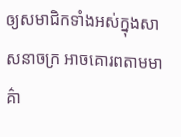ឲ្យសមាជិកទាំងអស់ក្នុងសាសនាចក្រ អាចគោរពតាមមាគ៌ា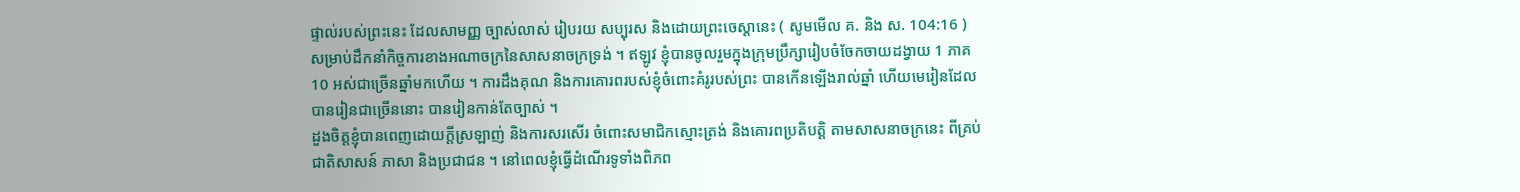ផ្ទាល់របស់ព្រះនេះ ដែលសាមញ្ញ ច្បាស់លាស់ រៀបរយ សប្បុរស និងដោយព្រះចេស្ដានេះ ( សូមមើល គ. និង ស. 104:16 ) សម្រាប់ដឹកនាំកិច្ចការខាងអណាចក្រនៃសាសនាចក្រទ្រង់ ។ ឥឡូវ ខ្ញុំបានចូលរួមក្នុងក្រុមប្រឹក្សារៀបចំចែកចាយដង្វាយ 1 ភាគ 10 អស់ជាច្រើនឆ្នាំមកហើយ ។ ការដឹងគុណ និងការគោរពរបស់ខ្ញុំចំពោះគំរូរបស់ព្រះ បានកើនឡើងរាល់ឆ្នាំ ហើយមេរៀនដែលបានរៀនជាច្រើននោះ បានរៀនកាន់តែច្បាស់ ។
ដួងចិត្តខ្ញុំបានពេញដោយក្ដីស្រឡាញ់ និងការសរសើរ ចំពោះសមាជិកស្មោះត្រង់ និងគោរពប្រតិបត្តិ តាមសាសនាចក្រនេះ ពីគ្រប់ជាតិសាសន៍ ភាសា និងប្រជាជន ។ នៅពេលខ្ញុំធ្វើដំណើរទូទាំងពិភព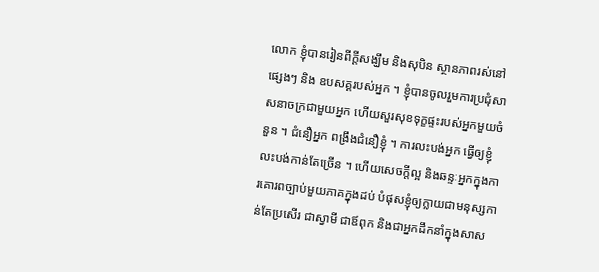លោក ខ្ញុំបានរៀនពីក្ដីសង្ឃឹម និងសុបិន ស្ថានភាពរស់នៅផ្សេងៗ និង ឧបសគ្គរបស់អ្នក ។ ខ្ញុំបានចូលរួមការប្រជុំសាសនាចក្រជាមួយអ្នក ហើយសួរសុខទុក្ខផ្ទះរបស់អ្នកមួយចំនួន ។ ជំនឿអ្នក ពង្រឹងជំនឿខ្ញុំ ។ ការលះបង់អ្នក ធ្វើឲ្យខ្ញុំលះបង់កាន់តែច្រើន ។ ហើយសេចក្ដីល្អ និងឆន្ទៈអ្នកក្នុងការគោរពច្បាប់មួយភាគក្នុងដប់ បំផុសខ្ញុំឲ្យក្លាយជាមនុស្សកាន់តែប្រសើរ ជាស្វាមី ជាឪពុក និងជាអ្នកដឹកនាំក្នុងសាស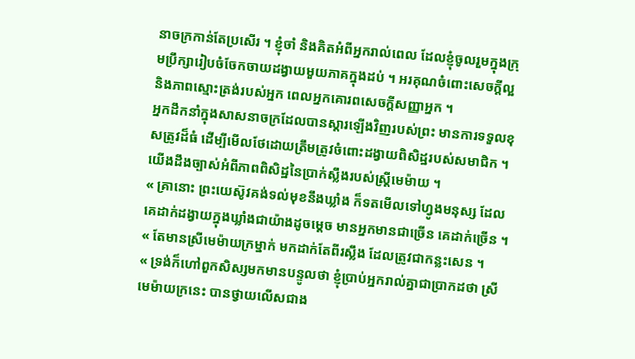នាចក្រកាន់តែប្រសើរ ។ ខ្ញុំចាំ និងគិតអំពីអ្នករាល់ពេល ដែលខ្ញុំចូលរួមក្នុងក្រុមប្រឹក្សារៀបចំចែកចាយដង្វាយមួយភាគក្នុងដប់ ។ អរគុណចំពោះសេចក្ដីល្អ និងភាពស្មោះត្រង់របស់អ្នក ពេលអ្នកគោរពសេចក្ដីសញ្ញាអ្នក ។
អ្នកដឹកនាំក្នុងសាសនាចក្រដែលបានស្តារឡើងវិញរបស់ព្រះ មានការទទួលខុសត្រូវដ៏ធំ ដើម្បីមើលថែដោយត្រឹមត្រូវចំពោះដង្វាយពិសិដ្ឋរបស់សមាជិក ។ យើងដឹងច្បាស់អំពីភាពពិសិដ្ឋនៃប្រាក់ស្លឹងរបស់ស្ត្រីមេម៉ាយ ។
« គ្រានោះ ព្រះយេស៊ូវគង់ទល់មុខនឹងឃ្លាំង ក៏ទតមើលទៅហ្វូងមនុស្ស ដែលគេដាក់ដង្វាយក្នុងឃ្លាំងជាយ៉ាងដូចម្ដេច មានអ្នកមានជាច្រើន គេដាក់ច្រើន ។
« តែមានស្រីមេម៉ាយក្រម្នាក់ មកដាក់តែពីរស្លឹង ដែលត្រូវជាកន្លះសេន ។
« ទ្រង់ក៏ហៅពួកសិស្សមកមានបន្ទូលថា ខ្ញុំប្រាប់អ្នករាល់គ្នាជាប្រាកដថា ស្រីមេម៉ាយក្រនេះ បានថ្វាយលើសជាង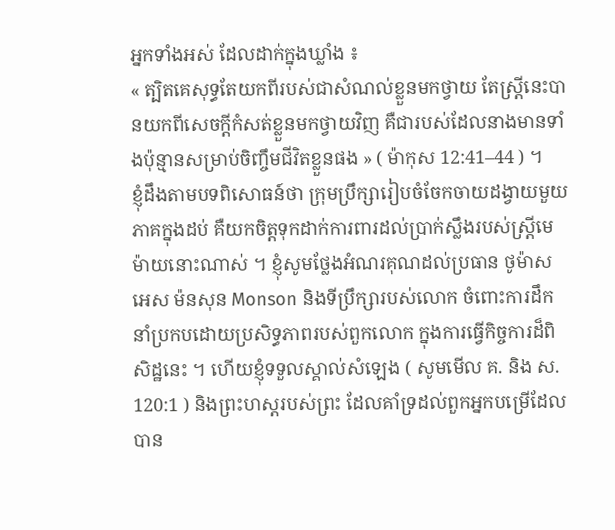អ្នកទាំងអស់ ដែលដាក់ក្នុងឃ្លាំង ៖
« ត្បិតគេសុទ្ធតែយកពីរបស់ជាសំណល់ខ្លួនមកថ្វាយ តែស្ត្រីនេះបានយកពីសេចក្ដីកំសត់ខ្លួនមកថ្វាយវិញ គឺជារបស់ដែលនាងមានទាំងប៉ុន្មានសម្រាប់ចិញ្ចឹមជីវិតខ្លួនផង » ( ម៉ាកុស 12:41–44 ) ។
ខ្ញុំដឹងតាមបទពិសោធន៍ថា ក្រុមប្រឹក្សារៀបចំចែកចាយដង្វាយមួយភាគក្នុងដប់ គឺយកចិត្តទុកដាក់ការពារដល់ប្រាក់ស្លឹងរបស់ស្ត្រីមេម៉ាយនោះណាស់ ។ ខ្ញុំសូមថ្លែងអំណរគុណដល់ប្រធាន ថូម៉ាស អេស ម៉នសុន Monson និងទីប្រឹក្សារបស់លោក ចំពោះការដឹកនាំប្រកបដោយប្រសិទ្ធភាពរបស់ពួកលោក ក្នុងការធ្វើកិច្ចការដ៏ពិសិដ្ឋនេះ ។ ហើយខ្ញុំទទួលស្គាល់សំឡេង ( សូមមើល គ. និង ស. 120:1 ) និងព្រះហស្តរបស់ព្រះ ដែលគាំទ្រដល់ពួកអ្នកបម្រើដែលបាន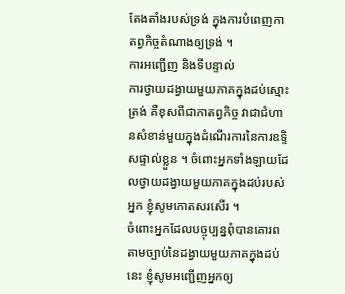តែងតាំងរបស់ទ្រង់ ក្នុងការបំពេញកាតព្វកិច្ចតំណាងឲ្យទ្រង់ ។
ការអញ្ជើញ និងទីបន្ទាល់
ការថ្វាយដង្វាយមួយភាគក្នុងដប់ស្មោះត្រង់ គឺខុសពីជាកាតព្វកិច្ច វាជាជំហានសំខាន់មួយក្នុងដំណើរការនៃការឧទ្ទិសផ្ទាល់ខ្លួន ។ ចំពោះអ្នកទាំងឡាយដែលថ្វាយដង្វាយមួយភាគក្នុងដប់របស់អ្នក ខ្ញុំសូមកោតសរសើរ ។
ចំពោះអ្នកដែលបច្ចុប្បន្នពុំបានគោរពតាមច្បាប់នៃដង្វាយមួយភាគក្នុងដប់នេះ ខ្ញុំសូមអញ្ជើញអ្នកឲ្យ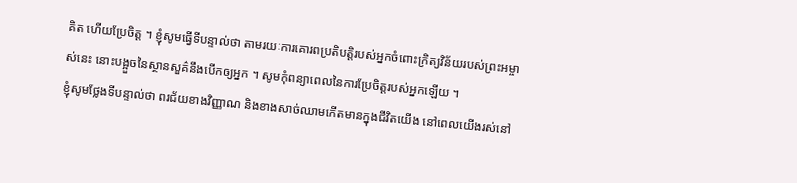គិត ហើយប្រែចិត្ត ។ ខ្ញុំសូមធ្វើទីបន្ទាល់ថា តាមរយៈការគោរពប្រតិបត្តិរបស់អ្នកចំពោះក្រិត្យវិន័យរបស់ព្រះអម្ចាស់នេះ នោះបង្អួចនៃស្ថានសួគ៌នឹងបើកឲ្យអ្នក ។ សូមកុំពន្យាពេលនៃការប្រែចិត្តរបស់អ្នកឡើយ ។
ខ្ញុំសូមថ្លែងទីបន្ទាល់ថា ពរជ័យខាងវិញ្ញាណ និងខាងសាច់ឈាមកើតមានក្នុងជីវិតយើង នៅពេលយើងរស់នៅ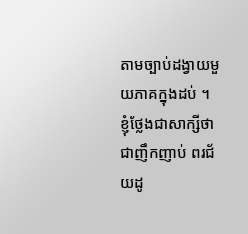តាមច្បាប់ដង្វាយមួយភាគក្នុងដប់ ។ ខ្ញុំថ្លែងជាសាក្សីថា ជាញឹកញាប់ ពរជ័យដូ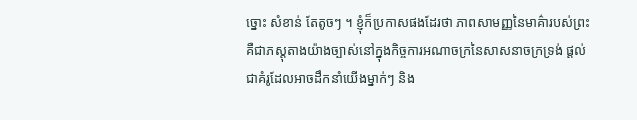ច្នោះ សំខាន់ តែតូចៗ ។ ខ្ញុំក៏ប្រកាសផងដែរថា ភាពសាមញ្ញនៃមាគ៌ារបស់ព្រះ គឺជាភស្ដុតាងយ៉ាងច្បាស់នៅក្នុងកិច្ចការអណាចក្រនៃសាសនាចក្រទ្រង់ ផ្ដល់ជាគំរូដែលអាចដឹកនាំយើងម្នាក់ៗ និង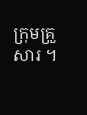ក្រុមគ្រួសារ ។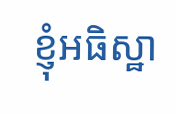ខ្ញុំអធិស្ឋា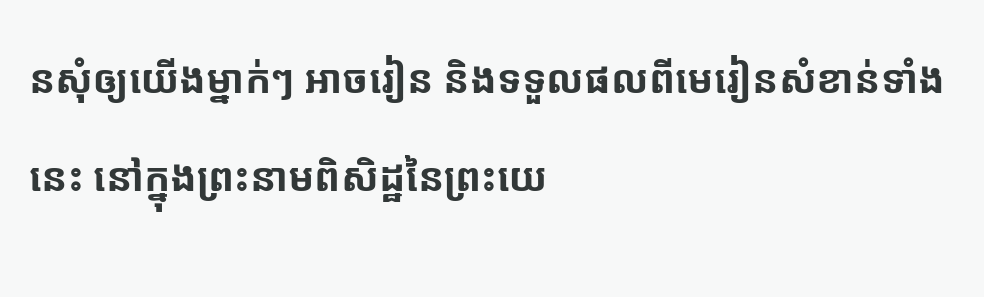នសុំឲ្យយើងម្នាក់ៗ អាចរៀន និងទទួលផលពីមេរៀនសំខាន់ទាំងនេះ នៅក្នុងព្រះនាមពិសិដ្ឋនៃព្រះយេ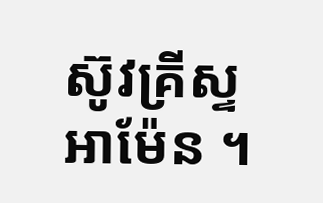ស៊ូវគ្រីស្ទ អាម៉ែន ។